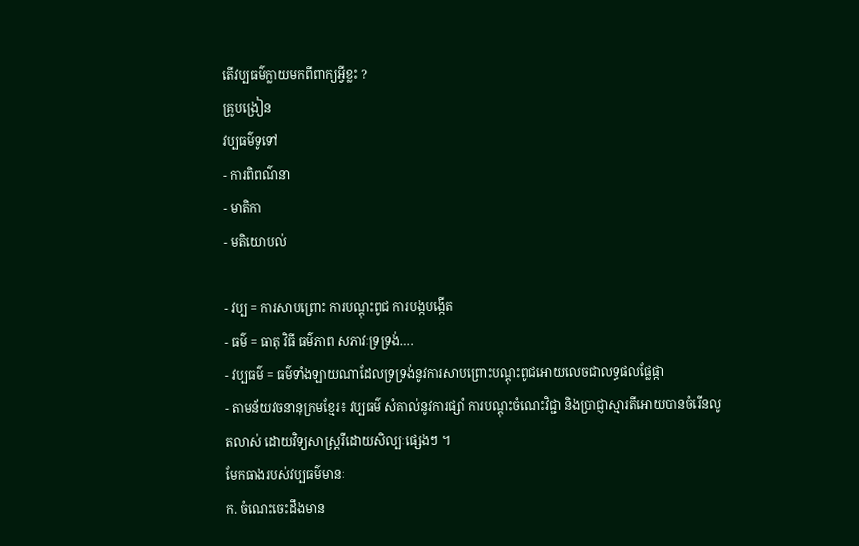តើវប្បធម៌ក្លាយមកពីពាក្យអ្វីខ្លះ ?
គ្រូបង្រៀន
វប្បធម៌ទូទៅ
- ការពិពណ៌នា
- មាតិកា
- មតិយោបល់

- វប្ប = ការសាបព្រោះ ការបណ្តុះពូជ ការបង្កបង្កើត
- ធម៌ = ធាតុ វិធី ធម៌ភាព សភាវៈទ្រទ្រង់….
- វប្បធម៌ = ធម៌ទាំងឡាយណាដែលទ្រទ្រង់នូវការសាបព្រោះបណ្តុះពូជអោយលេចជាលទ្ធផលផ្លែផ្កា
- តាមន័យវចនានុក្រមខ្មែរ៖ វប្បធម៌ សំគាល់នូវការផ្សាំ ការបណ្តុះចំណេះវិជ្ជា និងប្រាជ្ញាស្មារតីអោយបានចំរើនលូតលាស់ ដោយវិទ្យសាស្រ្តរឺដោយសិល្បៈផ្សេងៗ ។
មែកធាងរបស់វប្បធម៌មានៈ
ក. ចំណេះចេះដឹងមាន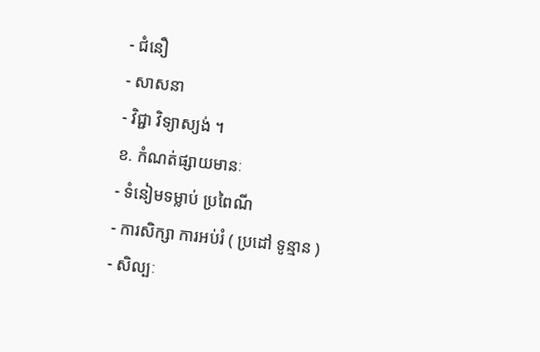- ជំនឿ
- សាសនា
- វិជ្ជា វិទ្យាស្យង់ ។
ខ. កំណត់ផ្សាយមានៈ
- ទំនៀមទម្លាប់ ប្រពៃណី
- ការសិក្សា ការអប់រំ ( ប្រដៅ ទូន្មាន )
- សិល្បៈ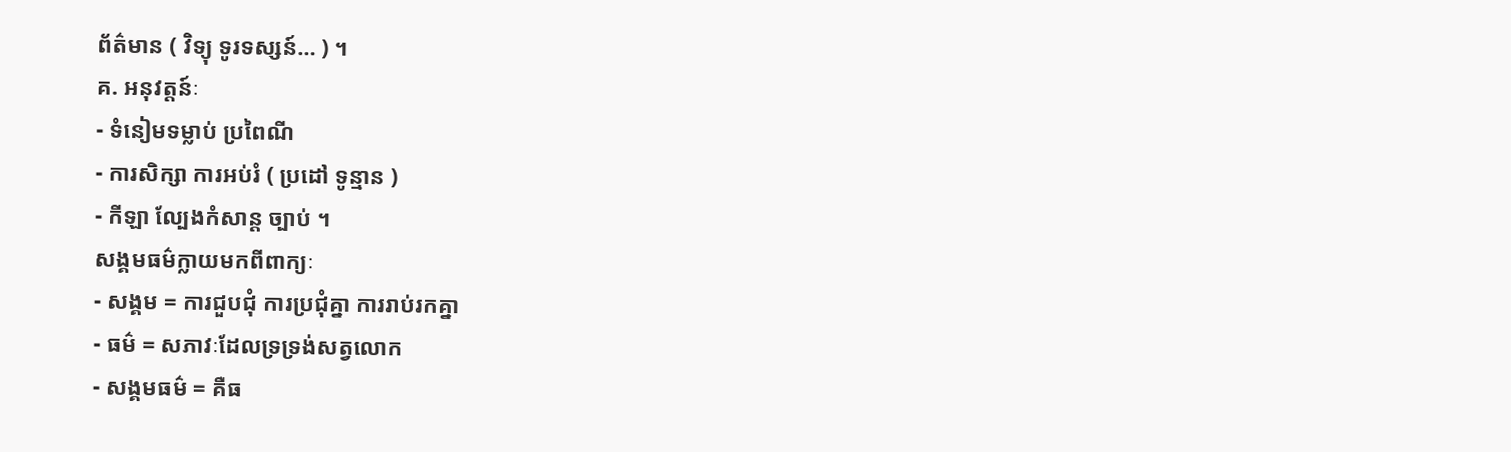ព័ត៌មាន ( វិទ្យុ ទូរទស្សន៍… ) ។
គ. អនុវត្តន៍ៈ
- ទំនៀមទម្លាប់ ប្រពៃណី
- ការសិក្សា ការអប់រំ ( ប្រដៅ ទូន្មាន )
- កីឡា ល្បែងកំសាន្ត ច្បាប់ ។
សង្គមធម៌ក្លាយមកពីពាក្យៈ
- សង្គម = ការជួបជុំ ការប្រជុំគ្នា ការរាប់រកគ្នា
- ធម៌ = សភាវៈដែលទ្រទ្រង់សត្វលោក
- សង្គមធម៌ = គឺធ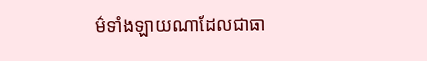ម៌ទាំងឡាយណាដែលជាធា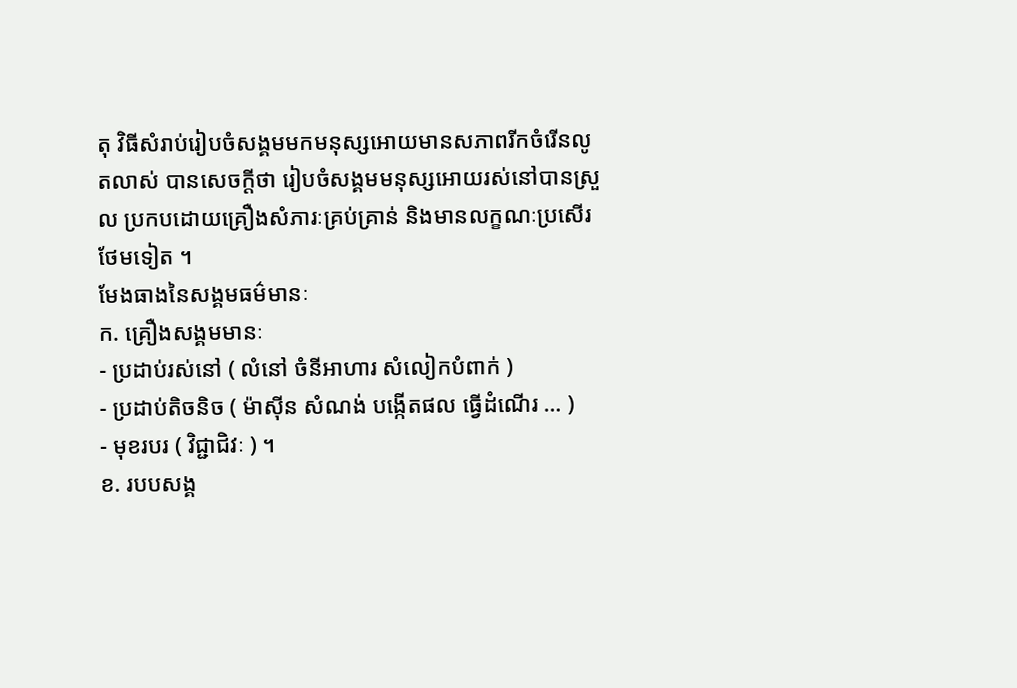តុ វិធីសំរាប់រៀបចំសង្គមមកមនុស្សអោយមានសភាពរីកចំរើនលូតលាស់ បានសេចក្តីថា រៀបចំសង្គមមនុស្សអោយរស់នៅបានស្រួល ប្រកបដោយគ្រឿងសំភារៈគ្រប់គ្រាន់ និងមានលក្ខណៈប្រសើរថែមទៀត ។
មែងធាងនៃសង្គមធម៌មានៈ
ក. គ្រឿងសង្គមមានៈ
- ប្រដាប់រស់នៅ ( លំនៅ ចំនីអាហារ សំលៀកបំពាក់ )
- ប្រដាប់តិចនិច ( ម៉ាស៊ីន សំណង់ បង្កើតផល ធ្វើដំណើរ … )
- មុខរបរ ( វិជ្ជាជិវៈ ) ។
ខ. របបសង្គ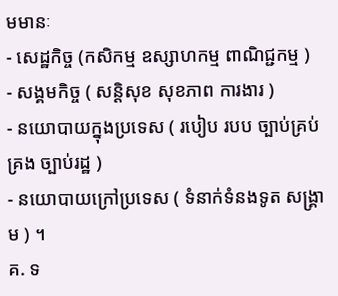មមានៈ
- សេដ្ឋកិច្ច (កសិកម្ម ឧស្សាហកម្ម ពាណិជ្ជកម្ម )
- សង្គមកិច្ច ( សន្តិសុខ សុខភាព ការងារ )
- នយោបាយក្នុងប្រទេស ( របៀប របប ច្បាប់គ្រប់គ្រង ច្បាប់រដ្ឋ )
- នយោបាយក្រៅប្រទេស ( ទំនាក់ទំនងទូត សង្គ្រាម ) ។
គ. ទ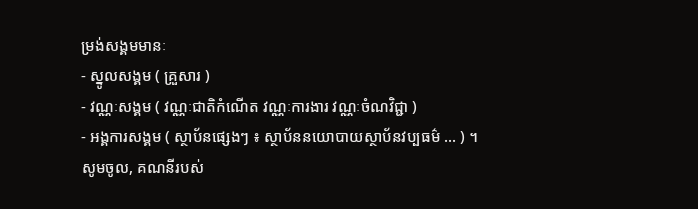ម្រង់សង្គមមានៈ
- ស្នូលសង្គម ( គ្រួសារ )
- វណ្ណៈសង្គម ( វណ្ណៈជាតិកំណើត វណ្ណៈការងារ វណ្ណៈចំណវិជ្ជា )
- អង្គការសង្គម ( ស្ថាប័នផ្សេងៗ ៖ ស្ថាប័ននយោបាយស្ថាប័នវប្បធម៌ … ) ។
សូមចូល, គណនីរបស់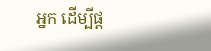អ្នក ដើម្បីផ្ត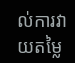ល់ការវាយតម្លៃ